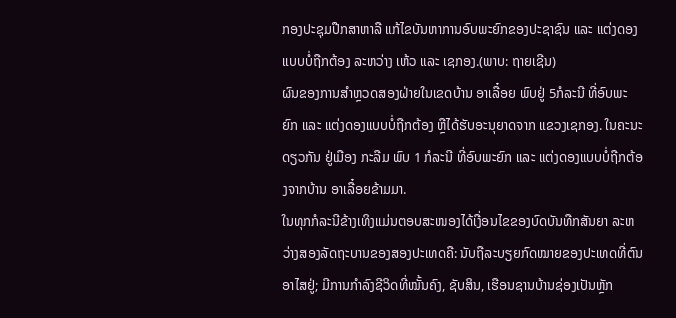ກອງປະຊຸມປືກສາຫາລື ແກ້ໄຂບັນຫາການອົບພະຍົກຂອງປະຊາຊົນ ແລະ ແຕ່ງດອງແບບບໍ່ຖືກຕ້ອງ ລະຫວ່າງ ເຫ້ວ ແລະ ເຊກອງ.(ພາບ: ຖາຍເຊີນ)
ຜົນຂອງການສຳຫຼວດສອງຝ່າຍໃນເຂດບ້ານ ອາເລື໋ອຍ ພົບຢູ່ 5ກໍລະນີ ທີ່ອົບພະຍົກ ແລະ ແຕ່ງດອງແບບບໍ່ຖືກຕ້ອງ ຫຼືໄດ້ຮັບອະນຸຍາດຈາກ ແຂວງເຊກອງ. ໃນຄະນະດຽວກັນ ຢູ່ເມືອງ ກະລືມ ພົບ 1 ກໍລະນີ ທີ່ອົບພະຍົກ ແລະ ແຕ່ງດອງແບບບໍ່ຖືກຕ້ອງຈາກບ້ານ ອາເລື໋ອຍຂ້າມມາ.
ໃນທຸກກໍລະນີຂ້າງເທິງແມ່ນຕອບສະໜອງໄດ້ເງື່ອນໄຂຂອງບົດບັນທືກສັນຍາ ລະຫວ່າງສອງລັດຖະບານຂອງສອງປະເທດຄື: ນັບຖືລະບຽຍກົດໝາຍຂອງປະເທດທີ່ຕົນອາໄສຢູ່; ມີການກຳລົງຊີວິດທີ່ໝັ້ນຄົງ, ຊັບສິນ, ເຮືອນຊານບ້ານຊ່ອງເປັນຫຼັກ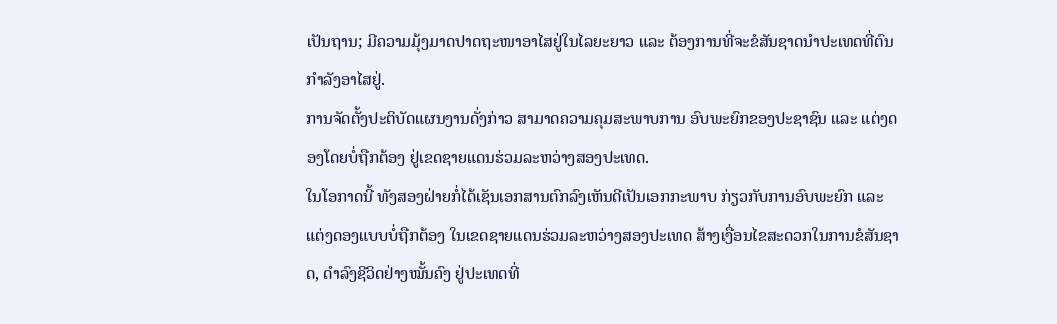ເປັນຖານ; ມີຄວາມມຸ້ງມາດປາດຖະໜາອາໄສຢູ່ໃນໄລຍະຍາວ ແລະ ຕ້ອງການທີ່ຈະຂໍສັນຊາດນຳປະເທດທີ່ຕົນກຳລັງອາໄສຢູ່.
ການຈັດຕັ້ງປະຕິບັດແຜນງານດັ່ງກ່າວ ສາມາດຄວາມຄຸມສະພາບການ ອົບພະຍົກຂອງປະຊາຊົນ ແລະ ແຕ່ງດອງໂດຍບໍ່ຖືກຕ້ອງ ຢູ່ເຂດຊາຍແດນຮ່ວມລະຫວ່າງສອງປະເທດ.
ໃນໂອກາດນີ້ ທັງສອງຝ່າຍກໍ່ໄດ້ເຊັນເອກສານຕົກລົງເຫັນດີເປັນເອກກະພາບ ກ່ຽວກັບການອົບພະຍົກ ແລະ ແຕ່ງດອງແບບບໍ່ຖືກຕ້ອງ ໃນເຂດຊາຍແດນຮ່ວມລະຫວ່າງສອງປະເທດ ສ້າງເງື່ອນໄຂສະດວກໃນການຂໍສັນຊາດ, ດຳລົງຊີວິດຢ່າງໝັ້ນຄົງ ຢູ່ປະເທດທີ່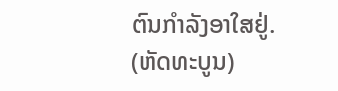ຕົນກຳລັງອາໃສຢູ່.
(ຫັດທະບູນ)